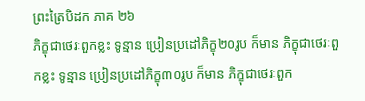ព្រះត្រៃបិដក ភាគ ២៦
ភិក្ខុជាថេរៈពួកខ្លះ ទូន្មាន ប្រៀនប្រដៅភិក្ខុ២០រូប ក៏មាន ភិក្ខុជាថេរៈពួកខ្លះ ទូន្មាន ប្រៀនប្រដៅភិក្ខុ៣០រូប ក៏មាន ភិក្ខុជាថេរៈពួក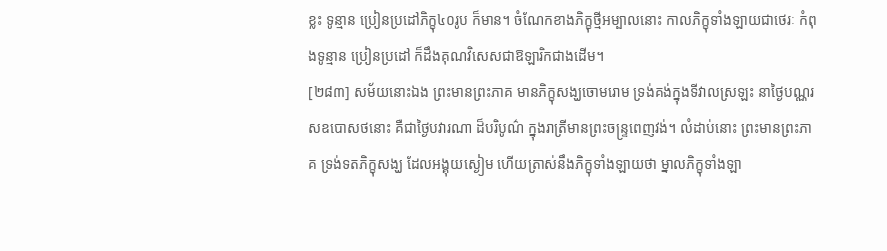ខ្លះ ទូន្មាន ប្រៀនប្រដៅភិក្ខុ៤០រូប ក៏មាន។ ចំណែកខាងភិក្ខុថ្មីអម្បាលនោះ កាលភិក្ខុទាំងឡាយជាថេរៈ កំពុងទូន្មាន ប្រៀនប្រដៅ ក៏ដឹងគុណវិសេសជាឱឡារិកជាងដើម។
[២៨៣] សម័យនោះឯង ព្រះមានព្រះភាគ មានភិក្ខុសង្ឃចោមរោម ទ្រង់គង់ក្នុងទីវាលស្រឡះ នាថ្ងៃបណ្ណរសឧបោសថនោះ គឺជាថ្ងៃបវារណា ដ៏បរិបូណ៌ ក្នុងរាត្រីមានព្រះចន្ទ្រពេញវង់។ លំដាប់នោះ ព្រះមានព្រះភាគ ទ្រង់ទតភិក្ខុសង្ឃ ដែលអង្គុយស្ងៀម ហើយត្រាស់នឹងភិក្ខុទាំងឡាយថា ម្នាលភិក្ខុទាំងឡា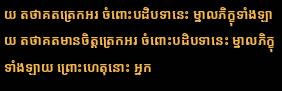យ តថាគតត្រេកអរ ចំពោះបដិបទានេះ ម្នាលភិក្ខុទាំងឡាយ តថាគតមានចិត្តត្រេកអរ ចំពោះបដិបទានេះ ម្នាលភិក្ខុទាំងឡាយ ព្រោះហេតុនោះ អ្នក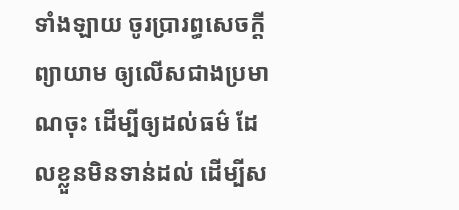ទាំងឡាយ ចូរប្រារព្ធសេចក្តីព្យាយាម ឲ្យលើសជាងប្រមាណចុះ ដើម្បីឲ្យដល់ធម៌ ដែលខ្លួនមិនទាន់ដល់ ដើម្បីស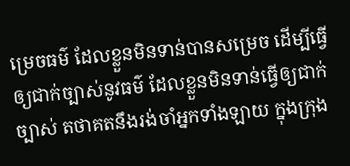ម្រេចធម៌ ដែលខ្លួនមិនទាន់បានសម្រេច ដើម្បីធ្វើឲ្យជាក់ច្បាស់នូវធម៌ ដែលខ្លួនមិនទាន់ធ្វើឲ្យជាក់ច្បាស់ តថាគតនឹងរង់ចាំអ្នកទាំងឡាយ ក្នុងក្រុង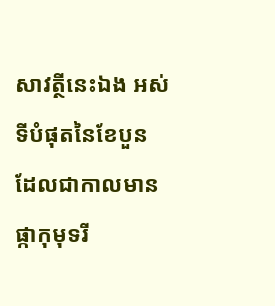សាវត្ថីនេះឯង អស់ទីបំផុតនៃខែបួន ដែលជាកាលមានផ្កាកុមុទរី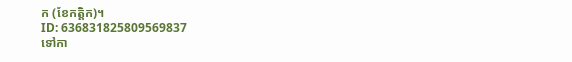ក (ខែកត្តិក)។
ID: 636831825809569837
ទៅកា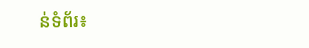ន់ទំព័រ៖